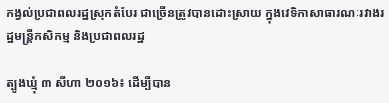កង្វល់ប្រជាពលរដ្ឋស្រុកតំបែរ ជាច្រើនត្រូវបានដោះស្រាយ ក្នុងវេទិកាសាធារណៈរវាងរដ្ឋមន្រ្តីកសិកម្ម និងប្រជាពលរដ្ឋ

ត្បូងឃ្មុំ ៣ សីហា ២០១៦៖ ដើម្បីបាន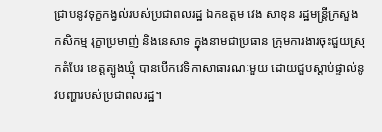ជ្រាបនូវទុក្ខកង្វល់របស់ប្រជាពលរដ្ឋ ឯកឧត្ដម វេង សាខុន រដ្ឋមន្រ្តីក្រសួងកសិកម្ម រុក្ខាប្រមាញ់ និងនេសាទ ក្នុងនាមជាប្រធាន ក្រុមការងារចុះជួយស្រុកតំបែរ ខេត្តត្បូងឃ្មុំ បានបើកវេទិកាសាធារណៈមួយ ដោយជួបស្តាប់ផ្ទាល់នូវបញ្ហារបស់ប្រជាពលរដ្ឋ។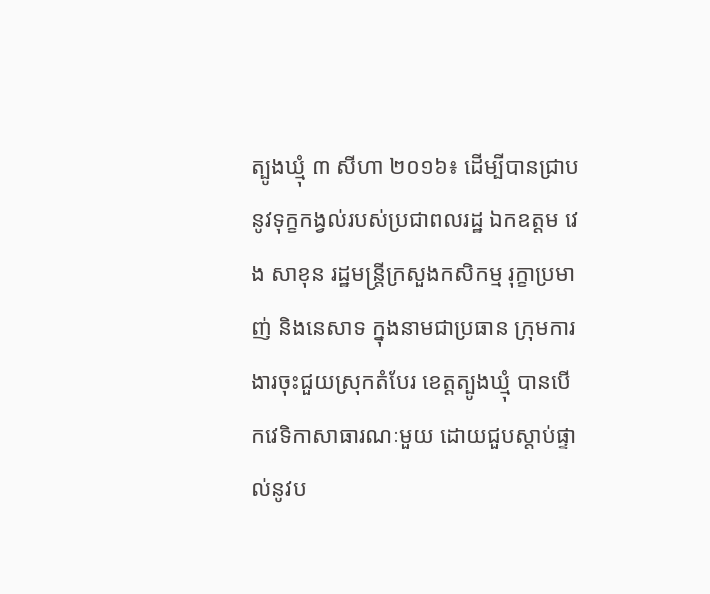ត្បូងឃ្មុំ ៣ សីហា ២០១៦៖ ដើម្បីបានជ្រាបនូវទុក្ខកង្វល់របស់ប្រជាពលរដ្ឋ ឯកឧត្ដម វេង សាខុន រដ្ឋមន្រ្តីក្រសួងកសិកម្ម រុក្ខាប្រមាញ់ និងនេសាទ ក្នុងនាមជាប្រធាន ក្រុមការងារចុះជួយស្រុកតំបែរ ខេត្តត្បូងឃ្មុំ បានបើកវេទិកាសាធារណៈមួយ ដោយជួបស្តាប់ផ្ទាល់នូវប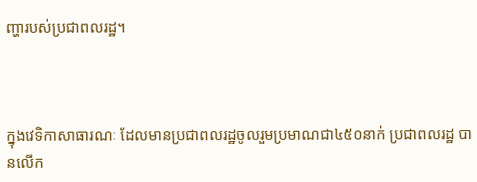ញ្ហារបស់ប្រជាពលរដ្ឋ។



ក្នុងវេទិកាសាធារណៈ ដែលមានប្រជាពលរដ្ឋចូលរួមប្រមាណជា៤៥០នាក់ ប្រជាពលរដ្ឋ បានលើក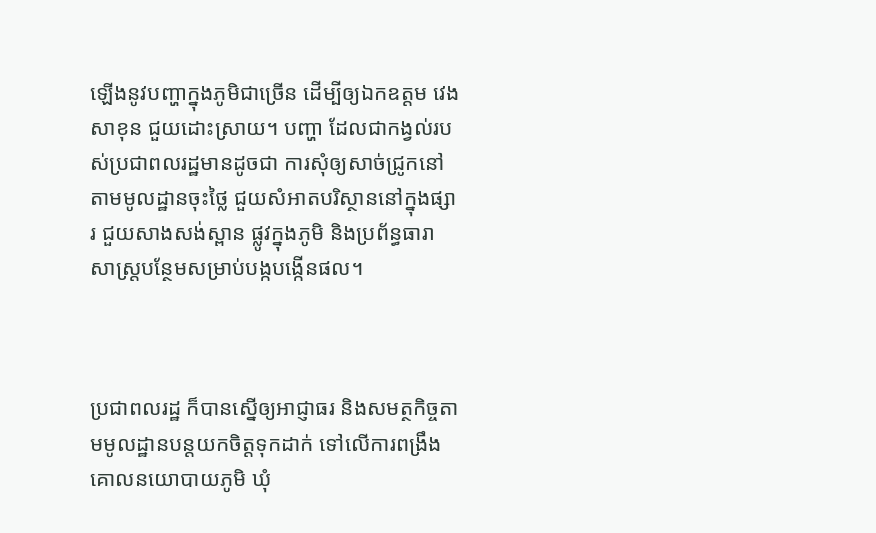ឡើងនូវបញ្ហាក្នុងភូមិជាច្រើន ដើម្បីឲ្យឯកឧត្ដម វេង សាខុន ជួយដោះស្រាយ។ បញ្ហា ដែលជាកង្វល់របស់ប្រជាពលរដ្ឋមានដូចជា ការសុំឲ្យសាច់ជ្រូកនៅតាមមូលដ្ឋានចុះថ្លៃ ជួយសំអាតបរិស្ថាននៅក្នុងផ្សារ ជួយសាងសង់ស្ពាន ផ្លូវក្នុងភូមិ និងប្រព័ន្ធធារាសាស្រ្តបន្ថែមសម្រាប់បង្កបង្កើនផល។



ប្រជាពលរដ្ឋ ក៏បានស្នើឲ្យអាជ្ញាធរ និងសមត្ថកិច្ចតាមមូលដ្ឋានបន្តយកចិត្តទុកដាក់ ទៅលើការពង្រឹងគោលនយោបាយភូមិ ឃុំ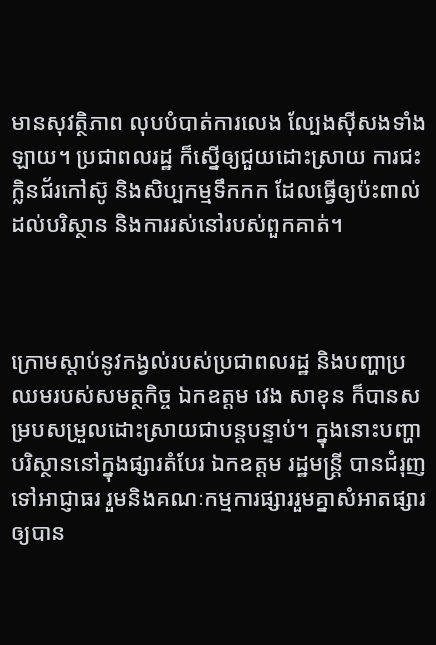មានសុវត្ថិភាព លុបបំបាត់ការលេង ល្បែងស៊ីសងទាំងឡាយ។ ប្រជាពលរដ្ឋ ក៏ស្នើឲ្យជួយដោះស្រាយ ការជះក្លិនជ័រកៅស៊ូ និងសិប្បកម្មទឹកកក ដែលធ្វើឲ្យប៉ះពាល់ដល់បរិស្ថាន និងការរស់នៅរបស់ពួកគាត់។



ក្រោមស្តាប់នូវកង្វល់របស់ប្រជាពលរដ្ឋ និងបញ្ហាប្រឈមរបស់សមត្ថកិច្ច ឯកឧត្ដម វេង សាខុន ក៏បានសម្របសម្រួលដោះស្រាយជាបន្តបន្ទាប់។ ក្នុងនោះបញ្ហាបរិស្ថាននៅក្នុងផ្សារតំបែរ ឯកឧត្ដម រដ្ឋមន្រ្តី បានជំរុញទៅអាជ្ញាធរ រួមនិងគណៈកម្មការផ្សាររួមគ្នាសំអាតផ្សារឲ្យបាន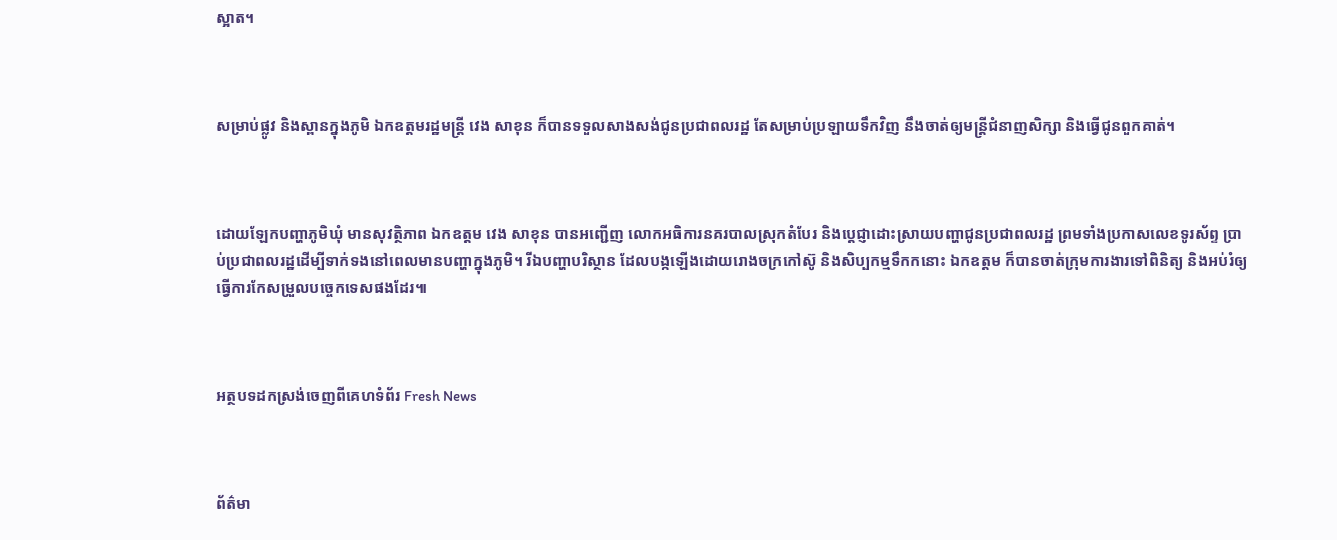ស្អាត។



សម្រាប់ផ្លូវ និងស្ពានក្នុងភូមិ ឯកឧត្ដមរដ្ឋមន្រ្តី វេង សាខុន ក៏បានទទួលសាងសង់ជូនប្រជាពលរដ្ឋ តែសម្រាប់ប្រឡាយទឹកវិញ នឹងចាត់ឲ្យមន្រ្តីជំនាញសិក្សា និងធ្វើជូនពួកគាត់។



ដោយឡែកបញ្ហាភូមិឃុំ មានសុវត្ថិភាព ឯកឧត្ដម វេង សាខុន បានអញ្ជើញ លោកអធិការនគរបាលស្រុកតំបែរ និងប្តេជ្ញាដោះស្រាយបញ្ហាជូនប្រជាពលរដ្ឋ ព្រមទាំងប្រកាសលេខទូរស័ព្ទ ប្រាប់ប្រជាពលរដ្ឋដើម្បីទាក់ទងនៅពេលមានបញ្ហាក្នុងភូមិ។ រីឯបញ្ហាបរិស្ថាន ដែលបង្កឡើងដោយរោងចក្រកៅស៊ូ និងសិប្បកម្មទឹកកនោះ ឯកឧត្ដម ក៏បានចាត់ក្រុមការងារទៅពិនិត្យ និងអប់រំឲ្យធ្វើការកែសម្រួលបច្ចេកទេសផងដែរ៕



អត្ថបទដកស្រង់ចេញពីគេហទំព័រ Fresh News



ព័ត៌មា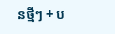នថ្មីៗ + ប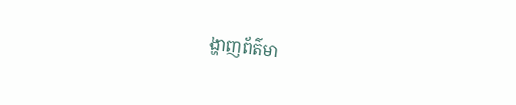ង្ហាញព័ត៌មា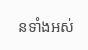នទាំងអស់